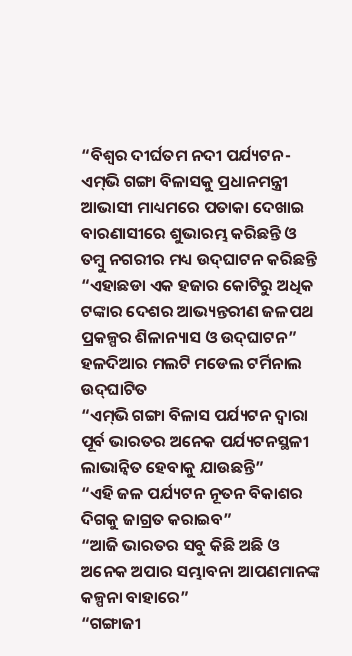“ବିଶ୍ୱର ଦୀର୍ଘତମ ନଦୀ ପର୍ଯ୍ୟଟନ-ଏମ୍‌ଭି ଗଙ୍ଗା ବିଳାସକୁ ପ୍ରଧାନମନ୍ତ୍ରୀ ଆଭାସୀ ମାଧ୍ୟମରେ ପତାକା ଦେଖାଇ ବାରଣାସୀରେ ଶୁଭାରମ୍ଭ କରିଛନ୍ତି ଓ ତମ୍ବୁ ନଗରୀର ମଧ୍ୟ ଉଦ୍‌ଘାଟନ କରିଛନ୍ତି
“ଏହାଛଡା ଏକ ହଜାର କୋଟିରୁ ଅଧିକ ଟଙ୍କାର ଦେଶର ଆଭ୍ୟନ୍ତରୀଣ ଜଳପଥ ପ୍ରକଳ୍ପର ଶିଳାନ୍ୟାସ ଓ ଉଦ୍‌ଘାଟନ”
ହଳଦିଆର ମଲଟି ମଡେଲ ଟର୍ମିନାଲ ଉଦ୍‌ଘାଟିତ
“ଏମ୍‌ଭି ଗଙ୍ଗା ବିଳାସ ପର୍ଯ୍ୟଟନ ଦ୍ୱାରା ପୂର୍ବ ଭାରତର ଅନେକ ପର୍ଯ୍ୟଟନସ୍ଥଳୀ ଲାଭାନ୍ୱିତ ହେବାକୁ ଯାଉଛନ୍ତି”
“ଏହି ଜଳ ପର୍ଯ୍ୟଟନ ନୂତନ ବିକାଶର ଦିଗକୁ ଜାଗ୍ରତ କରାଇବ”
“ଆଜି ଭାରତର ସବୁ କିଛି ଅଛି ଓ ଅନେକ ଅପାର ସମ୍ଭାବନା ଆପଣମାନଙ୍କ କଳ୍ପନା ବାହାରେ”
“ଗଙ୍ଗାଜୀ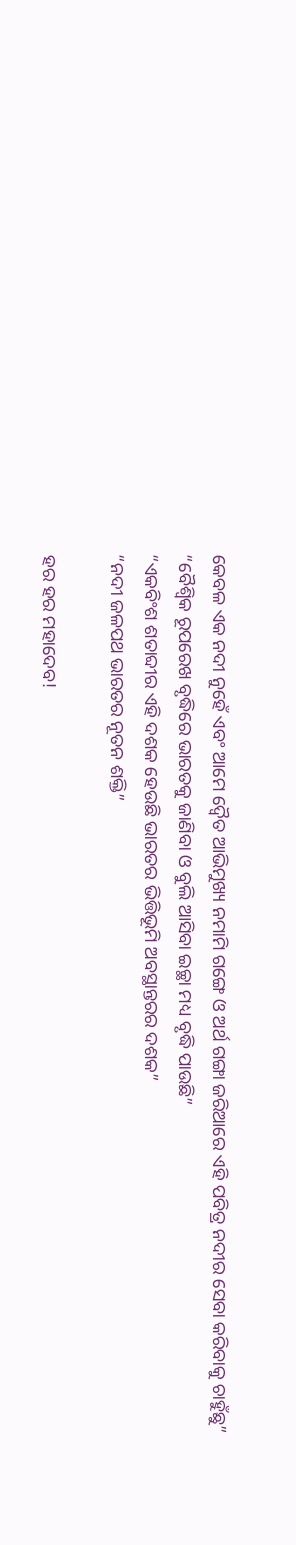କେବଳ ଏକ ନଦୀ ନୁହେଁ ଏବଂ ଆମେ ଦ୍ୱୈତ ଆଭିମୁଖ୍ୟ ନମାମି ଗଙ୍ଗେ ଓ ଅର୍ଥ ଗଙ୍ଗା ଜରିଆରେ ଏହି ପବିତ୍ର ନଦୀର ସେବା କରିବାକୁ ଚାହୁଁଛୁ”
“ବୈଶ୍ୱିକ ରୂପରେଖ ବୃଦ୍ଧିରେ ଭାରତକୁ ଜାଣିବା ଓ ବୁଲି ଆସିବା ଇଚ୍ଛା ମଧ୍ୟ ବୃଦ୍ଧି ପାଉଛି”
“ଏକବିଂଶ ଶତାବ୍ଦୀର ଏହି ଦଶକ ହେଉଛି ଭାରତର ଭିତ୍ତିଭୂମି ଅବସ୍ଥାନ୍ତରର ଦଶକ”
“ନଦୀ ଜଳପଥ ଭାରତର ନୂତନ ଶକ୍ତି”

ହର ହର ମହାଦେବ!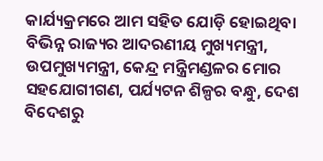କାର୍ଯ୍ୟକ୍ରମରେ ଆମ ସହିତ ଯୋଡ଼ି ହୋଇଥିବା ବିଭିନ୍ନ ରାଜ୍ୟର ଆଦରଣୀୟ ମୁଖ୍ୟମନ୍ତ୍ରୀ, ଉପମୁଖ୍ୟମନ୍ତ୍ରୀ, କେନ୍ଦ୍ର ମନ୍ତ୍ରିମଣ୍ଡଳର ମୋର ସହଯୋଗୀଗଣ, ପର୍ଯ୍ୟଟନ ଶିଳ୍ପର ବନ୍ଧୁ, ଦେଶ ବିଦେଶରୁ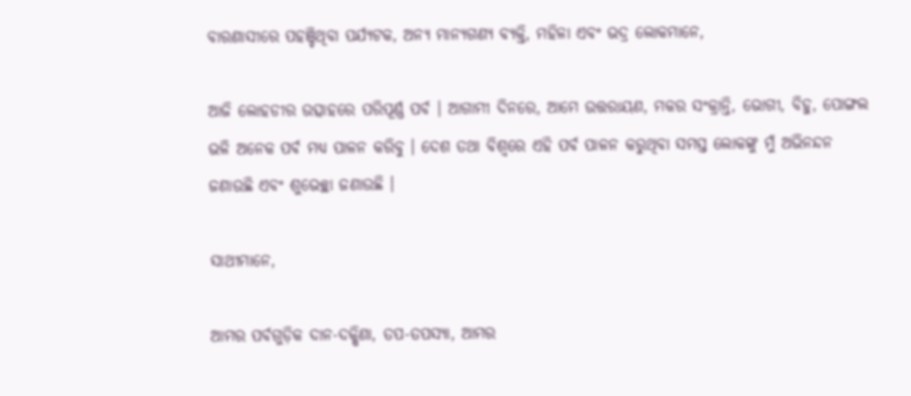ବାରଣାସୀରେ ପହଞ୍ଚିଥିବା ପର୍ଯ୍ୟଟକ, ଅନ୍ୟ ମାନ୍ୟଗଣ୍ୟ ବ୍ୟକ୍ତି, ମହିଳା ଏବଂ ଭଦ୍ର ଲୋକମାନେ,

ଆଜି ଲୋହଡୀର ଉତ୍ସାହରେ ପରିପୂର୍ଣ୍ଣ ପର୍ବ । ଆଗାମୀ ଦିନରେ, ଆମେ ଉତ୍ତରାୟଣ, ମକର ସଂକ୍ରାନ୍ତି, ଭୋଗୀ, ବିହୁ, ପୋଙ୍ଗଲ ଭଳି ଅନେକ ପର୍ବ ମଧ୍ୟ ପାଳନ କରିବୁ । ଦେଶ ତଥା ବିଶ୍ୱରେ ଏହି ପର୍ବ ପାଳନ କରୁଥିବା ସମସ୍ତ ଲୋକଙ୍କୁ ମୁଁ ଅଭିନନ୍ଦନ ଜଣାଉଛି ଏବଂ ଶୁଭେଚ୍ଛା ଜଣାଉଛି ।

ସାଥୀମାନେ,

ଆମର ପର୍ବଗୁଡ଼ିକ ଦାନ-ଦକ୍ଷିଣା, ତପ-ତପସ୍ୟା, ଆମର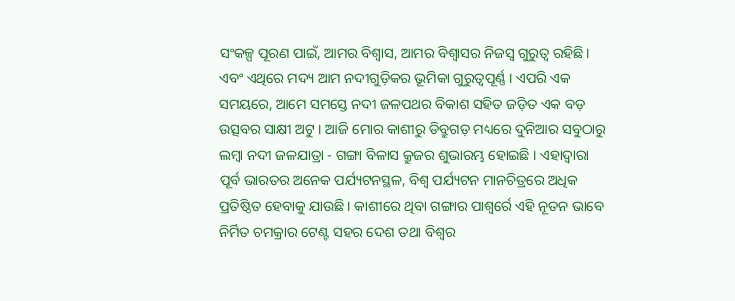ସଂକଳ୍ପ ପୂରଣ ପାଇଁ, ଆମର ବିଶ୍ୱାସ, ଆମର ବିଶ୍ୱାସର ନିଜସ୍ୱ ଗୁରୁତ୍ୱ ରହିଛି । ଏବଂ ଏଥିରେ ମଦ୍ୟ ଆମ ନଦୀଗୁଡ଼ିକର ଭୂମିକା ଗୁରୁତ୍ୱପୂର୍ଣ୍ଣ । ଏପରି ଏକ ସମୟରେ, ଆମେ ସମସ୍ତେ ନଦୀ ଜଳପଥର ବିକାଶ ସହିତ ଜଡ଼ିତ ଏକ ବଡ଼ ଉତ୍ସବର ସାକ୍ଷୀ ଅଟୁ । ଆଜି ମୋର କାଶୀରୁ ଡିବ୍ରୁଗଡ଼ ମଧ୍ୟରେ ଦୁନିଆର ସବୁଠାରୁ ଲମ୍ବା ନଦୀ ଜଳଯାତ୍ରା - ଗଙ୍ଗା ବିଳାସ କ୍ରୁଜର ଶୁଭାରମ୍ଭ ହୋଇଛି । ଏହାଦ୍ୱାରା ପୂର୍ବ ଭାରତର ଅନେକ ପର୍ଯ୍ୟଟନସ୍ଥଳ, ବିଶ୍ୱ ପର୍ଯ୍ୟଟନ ମାନଚିତ୍ରରେ ଅଧିକ ପ୍ରତିଷ୍ଠିତ ହେବାକୁ ଯାଉଛି । କାଶୀରେ ଥିବା ଗଙ୍ଗାର ପାଶ୍ୱର୍ରେ ଏହି ନୂତନ ଭାବେ ନିର୍ମିତ ଚମକ୍ରାର ଟେଣ୍ଟ ସହର ଦେଶ ତଥା ବିଶ୍ୱର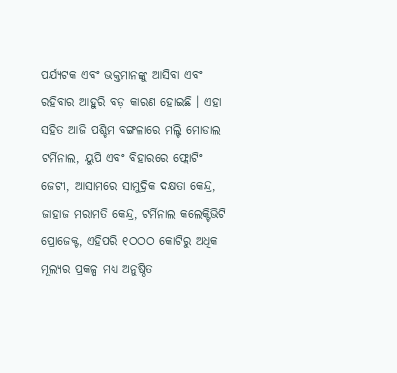ପର୍ଯ୍ୟଟକ ଏବଂ ଭକ୍ତମାନଙ୍କୁ ଆସିବା ଏବଂ ରହିବାର ଆହୁରି ବଡ଼ କାରଣ ହୋଇଛି । ଏହା ସହିତ ଆଜି ପଶ୍ଚିମ ବଙ୍ଗଳାରେ ମଲ୍ଟି ମୋଡାଲ ଟର୍ମିନାଲ, ୟୁପି ଏବଂ ବିହାରରେ ଫ୍ଲୋଟିଂ ଜେଟୀ, ଆସାମରେ ସାମୁଦ୍ରିକ ଦକ୍ଷତା କେନ୍ଦ୍ର, ଜାହାଜ ମରାମତି କେନ୍ଦ୍ର, ଟର୍ମିନାଲ କଲେକ୍ଟିଭିଟି ପ୍ରୋଜେକ୍ଟ, ଏହିପରି ୧ଠଠଠ କୋଟିରୁ ଅଧିକ ମୂଲ୍ୟର ପ୍ରକଳ୍ପ ମଧ୍ୟ ଅନୁଷ୍ଠିତ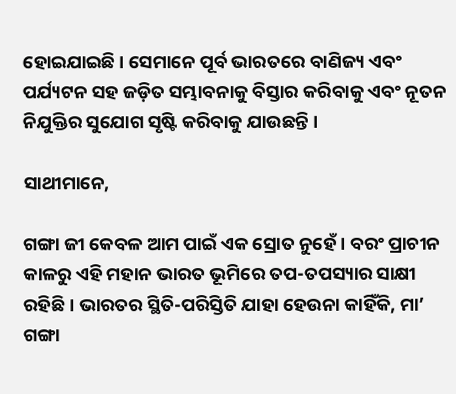ହୋଇଯାଇଛି । ସେମାନେ ପୂର୍ବ ଭାରତରେ ବାଣିଜ୍ୟ ଏବଂ ପର୍ଯ୍ୟଟନ ସହ ଜଡ଼ିତ ସମ୍ଭାବନାକୁ ବିସ୍ତାର କରିବାକୁ ଏବଂ ନୂତନ ନିଯୁକ୍ତିର ସୁଯୋଗ ସୃଷ୍ଟି କରିବାକୁ ଯାଉଛନ୍ତି ।

ସାଥୀମାନେ,

ଗଙ୍ଗା ଜୀ କେବଳ ଆମ ପାଇଁ ଏକ ସ୍ରୋତ ନୁହେଁ । ବରଂ ପ୍ରାଚୀନ କାଳରୁ ଏହି ମହାନ ଭାରତ ଭୂମିରେ ତପ-ତପସ୍ୟାର ସାକ୍ଷୀ ରହିଛି । ଭାରତର ସ୍ଥିତି-ପରିସ୍ତିତି ଯାହା ହେଉନା କାହିଁକି, ମା’ ଗଙ୍ଗା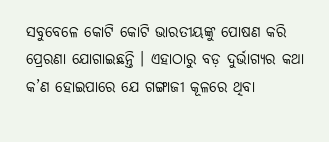ସବୁବେଳେ କୋଟି କୋଟି ଭାରତୀୟଙ୍କୁ ପୋଷଣ କରି ପ୍ରେରଣା ଯୋଗାଇଛନ୍ତି । ଏହାଠାରୁ ବଡ଼ ଦୁର୍ଭାଗ୍ୟର କଥା କ’ଣ ହୋଇପାରେ ଯେ ଗଙ୍ଗାଜୀ କୂଳରେ ଥିବା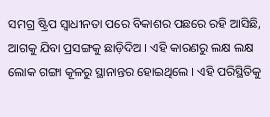ସମଗ୍ର ଷ୍ଟ୍ରିପ ସ୍ୱାଧୀନତା ପରେ ବିକାଶର ପଛରେ ରହି ଆସିଛି, ଆଗକୁ ଯିବା ପ୍ରସଙ୍ଗକୁ ଛାଡ଼ିଦିଅ । ଏହି କାରଣରୁ ଲକ୍ଷ ଲକ୍ଷ ଲୋକ ଗଙ୍ଗା କୂଳରୁ ସ୍ଥାନାନ୍ତର ହୋଇଥିଲେ । ଏହି ପରିସ୍ଥିତିକୁ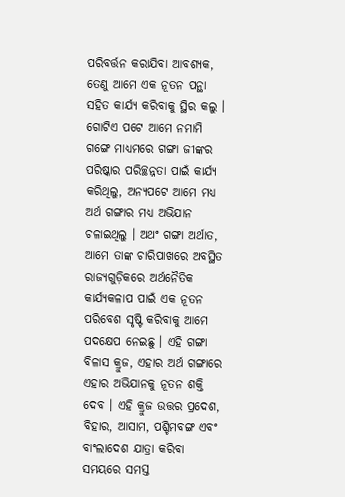ପରିବର୍ତ୍ତନ କରାଯିବା ଆବଶ୍ୟକ, ତେଣୁ ଆମେ ଏକ ନୂତନ ପନ୍ଥା ସହିତ କାର୍ଯ୍ୟ କରିବାକୁ ସ୍ଥିର କଲୁ । ଗୋଟିଏ ପଟେ ଆମେ ନମାମି ଗଙ୍ଗେ ମାଧ୍ୟମରେ ଗଙ୍ଗା ଜୀଙ୍କର ପରିଷ୍କାର ପରିଚ୍ଛନ୍ନତା ପାଇଁ କାର୍ଯ୍ୟ କରିଥିଲୁ, ଅନ୍ୟପଟେ ଆମେ ମଧ୍ୟ ଅର୍ଥ ଗଙ୍ଗାର ମଧ୍ୟ ଅଭିଯାନ ଚଳାଇଥିଲୁ । ଅଥଂ ଗଙ୍ଗା ଅର୍ଥାତ, ଆମେ ତାଙ୍କ ଚାରିପାଖରେ ଅବସ୍ଥିତ ରାଜ୍ୟଗୁଡ଼ିକରେ ଅର୍ଥନୈତିକ କାର୍ଯ୍ୟକଳାପ ପାଇଁ ଏକ ନୂତନ ପରିବେଶ ସୃଷ୍ଟି କରିବାକୁ ଆମେ ପଦକ୍ଷେପ ନେଇଛୁ । ଏହି ଗଙ୍ଗା ବିଳାସ କ୍ରୁଜ, ଏହାର ଅର୍ଥ ଗଙ୍ଗାରେ ଏହାର ଅଭିଯାନକୁ ନୂତନ ଶକ୍ତି ଦେବ । ଏହି କ୍ରୁଜ ଉତ୍ତର ପ୍ରଦେଶ, ବିହାର, ଆସାମ, ପଶ୍ଚିମବଙ୍ଗ ଏବଂ ବାଂଲାଦେଶ ଯାତ୍ରା କରିବା ସମୟରେ ସମସ୍ତ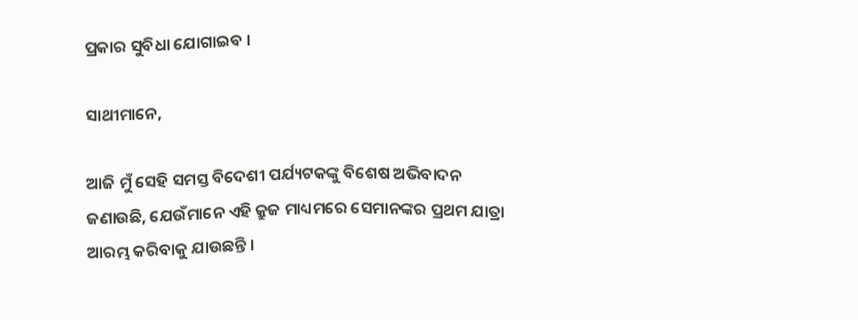ପ୍ରକାର ସୁବିଧା ଯୋଗାଇବ ।

ସାଥୀମାନେ,

ଆଜି ମୁଁ ସେହି ସମସ୍ତ ବିଦେଶୀ ପର୍ଯ୍ୟଟକଙ୍କୁ ବିଶେଷ ଅଭିବାଦନ ଜଣାଉଛି, ଯେଉଁମାନେ ଏହି କ୍ରୁଜ ମାଧ୍ୟମରେ ସେମାନଙ୍କର ପ୍ରଥମ ଯାତ୍ରା ଆରମ୍ଭ କରିବାକୁ ଯାଉଛନ୍ତି ।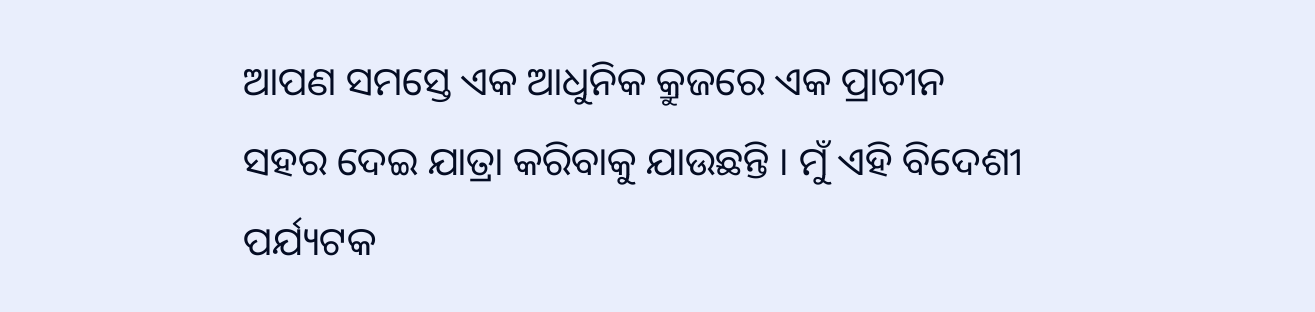ଆପଣ ସମସ୍ତେ ଏକ ଆଧୁନିକ କ୍ରୁଜରେ ଏକ ପ୍ରାଚୀନ ସହର ଦେଇ ଯାତ୍ରା କରିବାକୁ ଯାଉଛନ୍ତି । ମୁଁ ଏହି ବିଦେଶୀ ପର୍ଯ୍ୟଟକ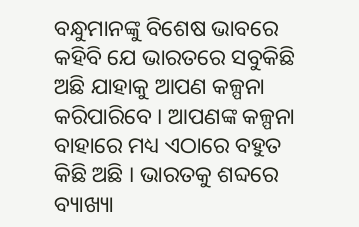ବନ୍ଧୁମାନଙ୍କୁ ବିଶେଷ ଭାବରେ କହିବି ଯେ ଭାରତରେ ସବୁକିଛି ଅଛି ଯାହାକୁ ଆପଣ କଳ୍ପନା କରିପାରିବେ । ଆପଣଙ୍କ କଳ୍ପନା ବାହାରେ ମଧ୍ୟ ଏଠାରେ ବହୁତ କିଛି ଅଛି । ଭାରତକୁ ଶବ୍ଦରେ ବ୍ୟାଖ୍ୟା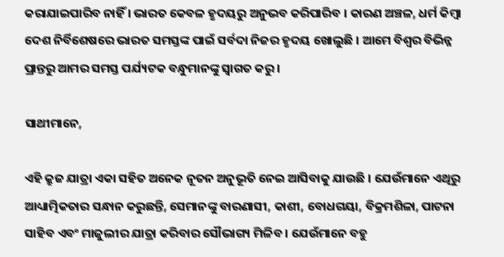କରାଯାଇପାରିବ ନାହିଁ । ଭାରତ କେବଳ ହୃଦୟରୁ ଅନୁଭବ କରିପାରିବ । କାରଣ ଅଞ୍ଚଳ, ଧର୍ମ କିମ୍ବା ଦେଶ ନିର୍ବିଶେଷରେ ଭାରତ ସମସ୍ତଙ୍କ ପାଇଁ ସର୍ବଦା ନିଜର ହୃଦୟ ଖୋଲୁଛି । ଆମେ ବିଶ୍ୱର ବିଭିନ୍ନ ପ୍ରାନ୍ତରୁ ଆମର ସମସ୍ତ ପର୍ଯ୍ୟଟକ ବନ୍ଧୁମାନଙ୍କୁ ସ୍ୱାଗତ କରୁ ।

ସାଥୀମାନେ,

ଏହି କ୍ରୁଜ ଯାତ୍ରା ଏକା ସହିତ ଅନେକ ନୂତନ ଅନୁଭୂତି ନେଇ ଆସିବାକୁ ଯାଉଛି । ଯେଉଁମାନେ ଏଥିରୁ ଆଧ୍ୟାତ୍ମିକତାର ସନ୍ଧାନ କରୁଛନ୍ତି, ସେମାନଙ୍କୁ ବାରଣାସୀ, କାଶୀ, ବୋଧଗୟା, ବିକ୍ରମଶିଳା, ପାଟନା ସାହିବ ଏବଂ ମାଜୁଲୀର ଯାତ୍ରା କରିବାର ସୌଭାଗ୍ୟ ମିଳିବ । ଯେଉଁମାନେ ବହୁ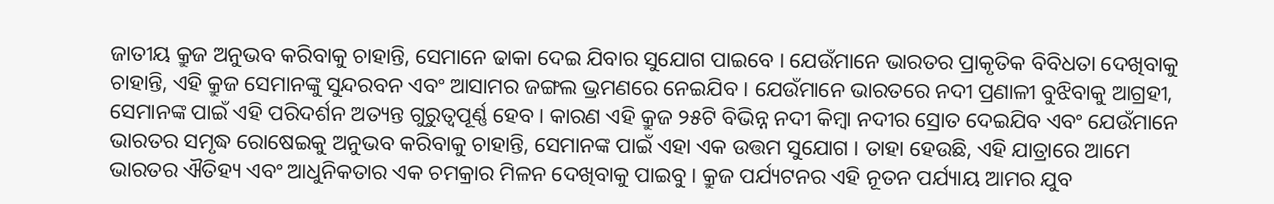ଜାତୀୟ କ୍ରୁଜ ଅନୁଭବ କରିବାକୁ ଚାହାନ୍ତି, ସେମାନେ ଢାକା ଦେଇ ଯିବାର ସୁଯୋଗ ପାଇବେ । ଯେଉଁମାନେ ଭାରତର ପ୍ରାକୃତିକ ବିବିଧତା ଦେଖିବାକୁ ଚାହାନ୍ତି, ଏହି କ୍ରୁଜ ସେମାନଙ୍କୁ ସୁନ୍ଦରବନ ଏବଂ ଆସାମର ଜଙ୍ଗଲ ଭ୍ରମଣରେ ନେଇଯିବ । ଯେଉଁମାନେ ଭାରତରେ ନଦୀ ପ୍ରଣାଳୀ ବୁଝିବାକୁ ଆଗ୍ରହୀ, ସେମାନଙ୍କ ପାଇଁ ଏହି ପରିଦର୍ଶନ ଅତ୍ୟନ୍ତ ଗୁରୁତ୍ୱପୂର୍ଣ୍ଣ ହେବ । କାରଣ ଏହି କ୍ରୁଜ ୨୫ଟି ବିଭିନ୍ନ ନଦୀ କିମ୍ବା ନଦୀର ସ୍ରୋତ ଦେଇଯିବ ଏବଂ ଯେଉଁମାନେ ଭାରତର ସମୃଦ୍ଧ ରୋଷେଇକୁ ଅନୁଭବ କରିବାକୁ ଚାହାନ୍ତି, ସେମାନଙ୍କ ପାଇଁ ଏହା ଏକ ଉତ୍ତମ ସୁଯୋଗ । ତାହା ହେଉଛି, ଏହି ଯାତ୍ରାରେ ଆମେ ଭାରତର ଐତିହ୍ୟ ଏବଂ ଆଧୁନିକତାର ଏକ ଚମକ୍ରାର ମିଳନ ଦେଖିବାକୁ ପାଇବୁ । କ୍ରୁଜ ପର୍ଯ୍ୟଟନର ଏହି ନୂତନ ପର୍ଯ୍ୟାୟ ଆମର ଯୁବ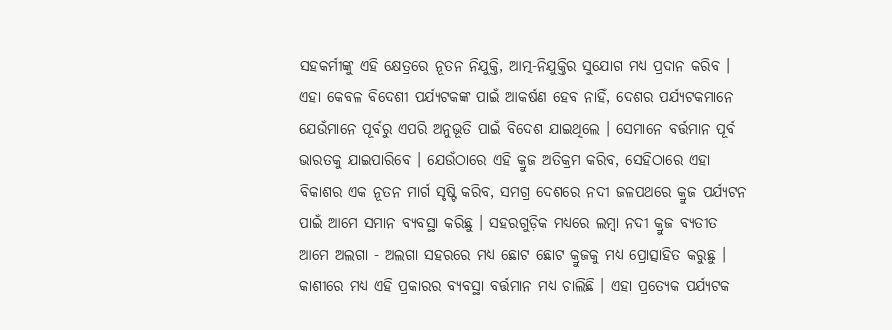ସହକର୍ମୀଙ୍କୁ ଏହି କ୍ଷେତ୍ରରେ ନୂତନ ନିଯୁକ୍ତି, ଆତ୍ମ-ନିଯୁକ୍ତିର ସୁଯୋଗ ମଧ୍ୟ ପ୍ରଦାନ କରିବ । ଏହା କେବଳ ବିଦେଶୀ ପର୍ଯ୍ୟଟକଙ୍କ ପାଇଁ ଆକର୍ଷଣ ହେବ ନାହିଁ, ଦେଶର ପର୍ଯ୍ୟଟକମାନେ ଯେଉଁମାନେ ପୂର୍ବରୁ ଏପରି ଅନୁଭୂତି ପାଇଁ ବିଦେଶ ଯାଇଥିଲେ । ସେମାନେ ବର୍ତ୍ତମାନ ପୂର୍ବ ଭାରତକୁ ଯାଇପାରିବେ । ଯେଉଁଠାରେ ଏହି କ୍ରୁଜ ଅତିକ୍ରମ କରିବ, ସେହିଠାରେ ଏହା ବିକାଶର ଏକ ନୂତନ ମାର୍ଗ ସୃଷ୍ଟି କରିବ, ସମଗ୍ର ଦେଶରେ ନଦୀ ଜଳପଥରେ କ୍ରୁଜ ପର୍ଯ୍ୟଟନ ପାଇଁ ଆମେ ସମାନ ବ୍ୟବସ୍ଥା କରିଛୁ । ସହରଗୁଡ଼ିକ ମଧ୍ୟରେ ଲମ୍ବା ନଦୀ କ୍ରୁଜ ବ୍ୟତୀତ ଆମେ ଅଲଗା - ଅଲଗା ସହରରେ ମଧ୍ୟ ଛୋଟ ଛୋଟ କ୍ରୁଜକୁ ମଧ୍ୟ ପ୍ରୋତ୍ସାହିତ କରୁଛୁ । କାଶୀରେ ମଧ୍ୟ ଏହି ପ୍ରକାରର ବ୍ୟବସ୍ଥା ବର୍ତ୍ତମାନ ମଧ୍ୟ ଚାଲିଛି । ଏହା ପ୍ରତ୍ୟେକ ପର୍ଯ୍ୟଟକ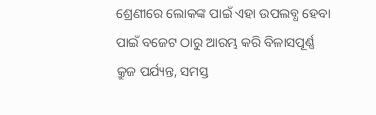ଶ୍ରେଣୀରେ ଲୋକଙ୍କ ପାଇଁ ଏହା ଉପଲବ୍ଧ ହେବା ପାଇଁ ବଜେଟ ଠାରୁ ଆରମ୍ଭ କରି ବିଳାସପୂର୍ଣ୍ଣ କ୍ରୁଜ ପର୍ଯ୍ୟନ୍ତ, ସମସ୍ତ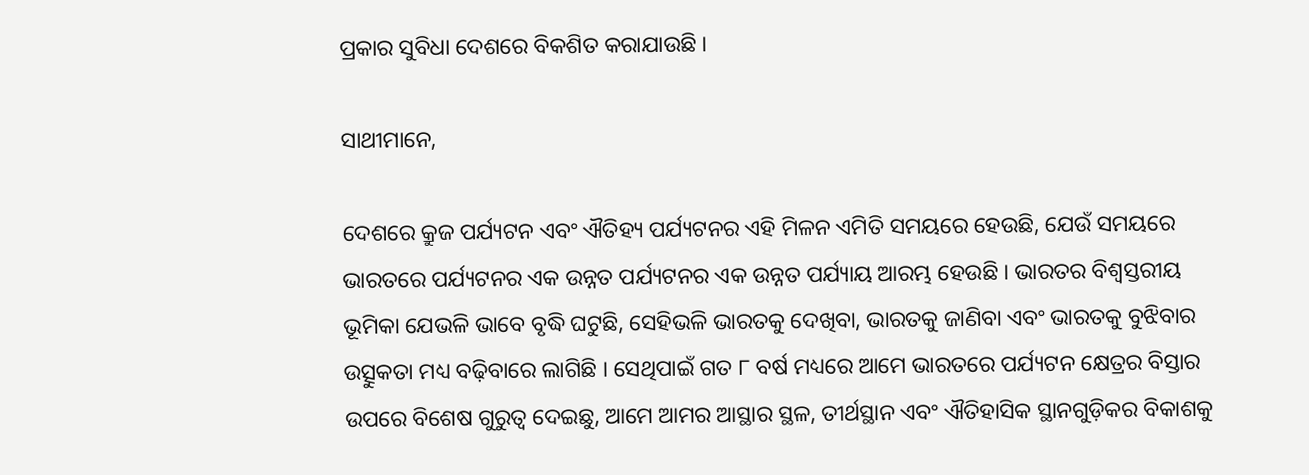ପ୍ରକାର ସୁବିଧା ଦେଶରେ ବିକଶିତ କରାଯାଉଛି ।

ସାଥୀମାନେ,

ଦେଶରେ କ୍ରୁଜ ପର୍ଯ୍ୟଟନ ଏବଂ ଐତିହ୍ୟ ପର୍ଯ୍ୟଟନର ଏହି ମିଳନ ଏମିତି ସମୟରେ ହେଉଛି, ଯେଉଁ ସମୟରେ ଭାରତରେ ପର୍ଯ୍ୟଟନର ଏକ ଉନ୍ନତ ପର୍ଯ୍ୟଟନର ଏକ ଉନ୍ନତ ପର୍ଯ୍ୟାୟ ଆରମ୍ଭ ହେଉଛି । ଭାରତର ବିଶ୍ୱସ୍ତରୀୟ ଭୂମିକା ଯେଭଳି ଭାବେ ବୃଦ୍ଧି ଘଟୁଛି, ସେହିଭଳି ଭାରତକୁ ଦେଖିବା, ଭାରତକୁ ଜାଣିବା ଏବଂ ଭାରତକୁ ବୁଝିବାର ଉତ୍ସୁକତା ମଧ୍ୟ ବଢ଼ିବାରେ ଲାଗିଛି । ସେଥିପାଇଁ ଗତ ୮ ବର୍ଷ ମଧ୍ୟରେ ଆମେ ଭାରତରେ ପର୍ଯ୍ୟଟନ କ୍ଷେତ୍ରର ବିସ୍ତାର ଉପରେ ବିଶେଷ ଗୁରୁତ୍ୱ ଦେଇଛୁ, ଆମେ ଆମର ଆସ୍ଥାର ସ୍ଥଳ, ତୀର୍ଥସ୍ଥାନ ଏବଂ ଐତିହାସିକ ସ୍ଥାନଗୁଡ଼ିକର ବିକାଶକୁ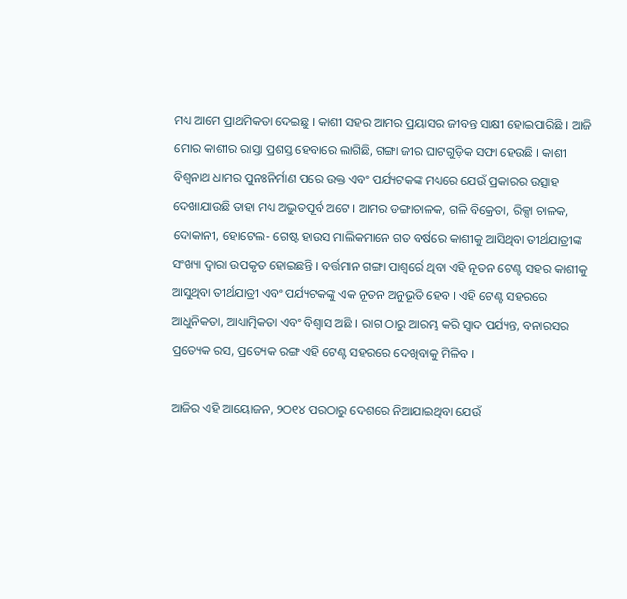ମଧ୍ୟ ଆମେ ପ୍ରାଥମିକତା ଦେଇଛୁ । କାଶୀ ସହର ଆମର ପ୍ରୟାସର ଜୀବନ୍ତ ସାକ୍ଷୀ ହୋଇପାରିଛି । ଆଜି ମୋର କାଶୀର ରାସ୍ତା ପ୍ରଶସ୍ତ ହେବାରେ ଲାଗିଛି, ଗଙ୍ଗା ଜୀର ଘାଟଗୁଡ଼ିକ ସଫା ହେଉଛି । କାଶୀ ବିଶ୍ୱନାଥ ଧାମର ପୁନଃନିର୍ମାଣ ପରେ ଉକ୍ତ ଏବଂ ପର୍ଯ୍ୟଟକଙ୍କ ମଧ୍ୟରେ ଯେଉଁ ପ୍ରକାରର ଉତ୍ସାହ ଦେଖାଯାଉଛି ତାହା ମଧ୍ୟ ଅଦ୍ଭୁତପୂର୍ବ ଅଟେ । ଆମର ଡଙ୍ଗାଚାଳକ, ଗଳି ବିକ୍ରେତା, ରିକ୍ସା ଚାଳକ, ଦୋକାନୀ, ହୋଟେଲ- ଗେଷ୍ଟ ହାଉସ ମାଲିକମାନେ ଗତ ବର୍ଷରେ କାଶୀକୁ ଆସିଥିବା ତୀର୍ଥଯାତ୍ରୀଙ୍କ ସଂଖ୍ୟା ଦ୍ୱାରା ଉପକୃତ ହୋଇଛନ୍ତି । ବର୍ତ୍ତମାନ ଗଙ୍ଗା ପାଶ୍ୱର୍ରେ ଥିବା ଏହି ନୂତନ ଟେଣ୍ଟ ସହର କାଶୀକୁ ଆସୁଥିବା ତୀର୍ଥଯାତ୍ରୀ ଏବଂ ପର୍ଯ୍ୟଟକଙ୍କୁ ଏକ ନୂତନ ଅନୁଭୂତି ହେବ । ଏହି ଟେଣ୍ଟ ସହରରେ ଆଧୁନିକତା, ଆଧ୍ୟାତ୍ମିକତା ଏବଂ ବିଶ୍ୱାସ ଅଛି । ରାଗ ଠାରୁ ଆରମ୍ଭ କରି ସ୍ୱାଦ ପର୍ଯ୍ୟନ୍ତ, ବନାରସର ପ୍ରତ୍ୟେକ ରସ, ପ୍ରତ୍ୟେକ ରଙ୍ଗ ଏହି ଟେଣ୍ଟ ସହରରେ ଦେଖିବାକୁ ମିଳିବ ।

ଆଜିର ଏହି ଆୟୋଜନ, ୨ଠ୧୪ ପରଠାରୁ ଦେଶରେ ନିଆଯାଇଥିବା ଯେଉଁ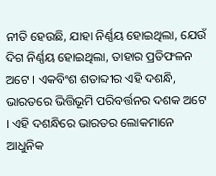ନୀତି ହେଉଛି, ଯାହା ନିର୍ଣ୍ଣୟ ହୋଇଥିଲା, ଯେଉଁ ଦିଗ ନିର୍ଣ୍ଣୟ ହୋଇଥିଲା, ତାହାର ପ୍ରତିଫଳନ ଅଟେ । ଏକବିଂଶ ଶତାବ୍ଦୀର ଏହି ଦଶନ୍ଧି, ଭାରତରେ ଭିତ୍ତିଭୂମି ପରିବର୍ତ୍ତନର ଦଶକ ଅଟେ । ଏହି ଦଶନ୍ଧିରେ ଭାରତର ଲୋକମାନେ ଆଧୁନିକ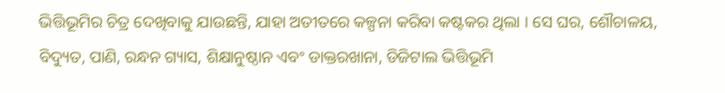ଭିତ୍ତିଭୂମିର ଚିତ୍ର ଦେଖିବାକୁ ଯାଉଛନ୍ତି, ଯାହା ଅତୀତରେ କଳ୍ପନା କରିବା କଷ୍ଟକର ଥିଲା । ସେ ଘର, ଶୌଚାଳୟ, ବିଦ୍ୟୁତ, ପାଣି, ରନ୍ଧନ ଗ୍ୟାସ, ଶିକ୍ଷାନୁଷ୍ଠାନ ଏବଂ ଡାକ୍ତରଖାନା, ଡିଜିଟାଲ ଭିତ୍ତିଭୂମି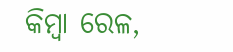କିମ୍ବା ରେଳ,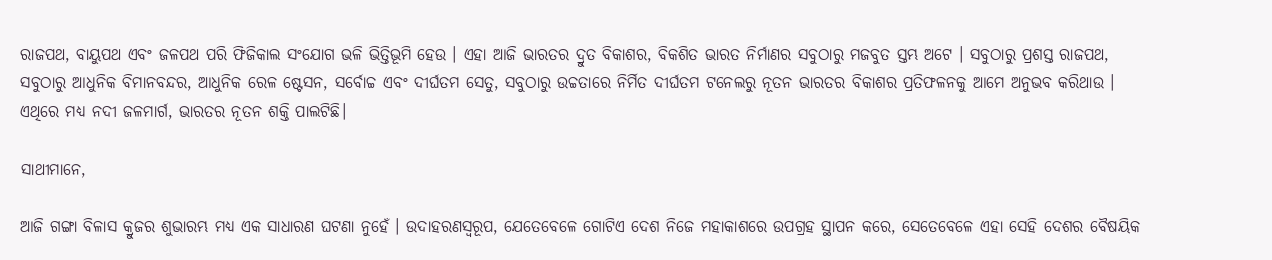ରାଜପଥ, ବାୟୁପଥ ଏବଂ ଜଳପଥ ପରି ଫିଜିକାଲ ସଂଯୋଗ ଭଳି ଭିତ୍ତିଭୂମି ହେଉ । ଏହା ଆଜି ଭାରତର ଦ୍ରୁତ ବିକାଶର, ବିକଶିତ ଭାରତ ନିର୍ମାଣର ସବୁଠାରୁ ମଜବୁତ ସ୍ତମ୍ଭ ଅଟେ । ସବୁଠାରୁ ପ୍ରଶସ୍ତ ରାଜପଥ, ସବୁଠାରୁ ଆଧୁନିକ ବିମାନବନ୍ଦର, ଆଧୁନିକ ରେଳ ଷ୍ଟେସନ, ସର୍ବୋଚ୍ଚ ଏବଂ ଦୀର୍ଘତମ ସେତୁ, ସବୁଠାରୁ ଉଚ୍ଚତାରେ ନିର୍ମିତ ଦୀର୍ଘତମ ଟନେଲରୁ ନୂତନ ଭାରତର ବିକାଶର ପ୍ରତିଫଳନକୁ ଆମେ ଅନୁଭବ କରିଥାଉ । ଏଥିରେ ମଧ୍ୟ ନଦୀ ଜଳମାର୍ଗ, ଭାରତର ନୂତନ ଶକ୍ତି ପାଲଟିଛି।

ସାଥୀମାନେ,

ଆଜି ଗଙ୍ଗା ବିଳାସ କ୍ରୁଜର ଶୁଭାରମ୍ଭ ମଧ୍ୟ ଏକ ସାଧାରଣ ଘଟଣା ନୁହେଁ । ଉଦାହରଣସ୍ୱରୂପ, ଯେତେବେଳେ ଗୋଟିଏ ଦେଶ ନିଜେ ମହାକାଶରେ ଉପଗ୍ରହ ସ୍ଥାପନ କରେ, ସେତେବେଳେ ଏହା ସେହି ଦେଶର ବୈଷୟିକ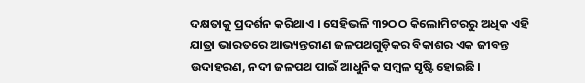ଦକ୍ଷତାକୁ ପ୍ରଦର୍ଶନ କରିଥାଏ । ସେହିଭଳି ୩୨ଠଠ କିଲୋମିଟରରୁ ଅଧିକ ଏହି ଯାତ୍ରା ଭାରତରେ ଆଭ୍ୟନ୍ତରୀଣ ଜଳପଥଗୁଡ଼ିକର ବିକାଶର ଏକ ଜୀବନ୍ତ ଉଦାହରଣ, ନଦୀ ଜଳପଥ ପାଇଁ ଆଧୁନିକ ସମ୍ବଳ ସୃଷ୍ଟି ହୋଇଛି ।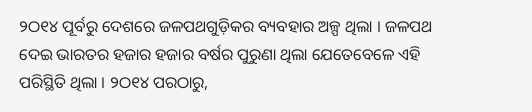୨ଠ୧୪ ପୂର୍ବରୁ ଦେଶରେ ଜଳପଥଗୁଡ଼ିକର ବ୍ୟବହାର ଅଳ୍ପ ଥିଲା । ଜଳପଥ ଦେଇ ଭାରତର ହଜାର ହଜାର ବର୍ଷର ପୁରୁଣା ଥିଲା ଯେତେବେଳେ ଏହି ପରିସ୍ଥିତି ଥିଲା । ୨ଠ୧୪ ପରଠାରୁ,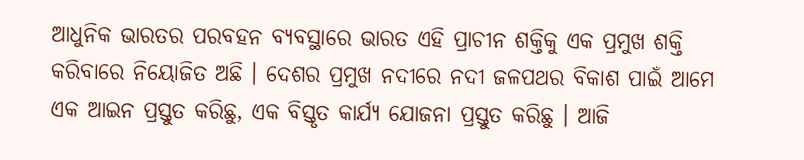ଆଧୁନିକ ଭାରତର ପରବହନ ବ୍ୟବସ୍ଥାରେ ଭାରତ ଏହି ପ୍ରାଚୀନ ଶକ୍ତିକୁ ଏକ ପ୍ରମୁଖ ଶକ୍ତି କରିବାରେ ନିୟୋଜିତ ଅଛି । ଦେଶର ପ୍ରମୁଖ ନଦୀରେ ନଦୀ ଜଳପଥର ବିକାଶ ପାଇଁ ଆମେ ଏକ ଆଇନ ପ୍ରସ୍ତୁତ କରିଛୁ, ଏକ ବିସ୍ତୃତ କାର୍ଯ୍ୟ ଯୋଜନା ପ୍ରସ୍ତୁତ କରିଛୁ । ଆଜି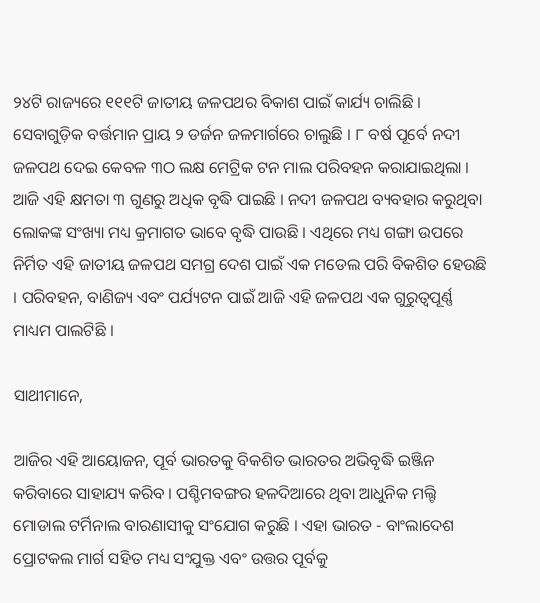୨୪ଟି ରାଜ୍ୟରେ ୧୧୧ଟି ଜାତୀୟ ଜଳପଥର ବିକାଶ ପାଇଁ କାର୍ଯ୍ୟ ଚାଲିଛି । ସେବାଗୁଡ଼ିକ ବର୍ତ୍ତମାନ ପ୍ରାୟ ୨ ଡର୍ଜନ ଜଳମାର୍ଗରେ ଚାଲୁଛି । ୮ ବର୍ଷ ପୂର୍ବେ ନଦୀ ଜଳପଥ ଦେଇ କେବଳ ୩ଠ ଲକ୍ଷ ମେଟ୍ରିକ ଟନ ମାଲ ପରିବହନ କରାଯାଇଥିଲା । ଆଜି ଏହି କ୍ଷମତା ୩ ଗୁଣରୁ ଅଧିକ ବୃଦ୍ଧି ପାଇଛି । ନଦୀ ଜଳପଥ ବ୍ୟବହାର କରୁଥିବା ଲୋକଙ୍କ ସଂଖ୍ୟା ମଧ୍ୟ କ୍ରମାଗତ ଭାବେ ବୃଦ୍ଧି ପାଉଛି । ଏଥିରେ ମଧ୍ୟ ଗଙ୍ଗା ଉପରେ ନିର୍ମିତ ଏହି ଜାତୀୟ ଜଳପଥ ସମଗ୍ର ଦେଶ ପାଇଁ ଏକ ମଡେଲ ପରି ବିକଶିତ ହେଉଛି । ପରିବହନ, ବାଣିଜ୍ୟ ଏବଂ ପର୍ଯ୍ୟଟନ ପାଇଁ ଆଜି ଏହି ଜଳପଥ ଏକ ଗୁରୁତ୍ୱପୂର୍ଣ୍ଣ ମାଧ୍ୟମ ପାଲଟିଛି ।

ସାଥୀମାନେ,

ଆଜିର ଏହି ଆୟୋଜନ, ପୂର୍ବ ଭାରତକୁ ବିକଶିତ ଭାରତର ଅଭିବୃଦ୍ଧି ଇଞ୍ଜିନ କରିବାରେ ସାହାଯ୍ୟ କରିବ । ପଶ୍ଚିମବଙ୍ଗର ହଳଦିଆରେ ଥିବା ଆଧୁନିକ ମଲ୍ଟି ମୋଡାଲ ଟର୍ମିନାଲ ବାରଣାସୀକୁ ସଂଯୋଗ କରୁଛି । ଏହା ଭାରତ - ବାଂଲାଦେଶ ପ୍ରୋଟକଲ ମାର୍ଗ ସହିତ ମଧ୍ୟ ସଂଯୁକ୍ତ ଏବଂ ଉତ୍ତର ପୂର୍ବକୁ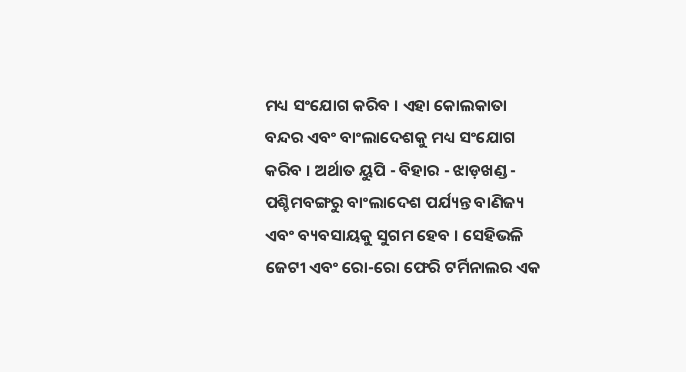ମଧ୍ୟ ସଂଯୋଗ କରିବ । ଏହା କୋଲକାତା ବନ୍ଦର ଏବଂ ବାଂଲାଦେଶକୁ ମଧ୍ୟ ସଂଯୋଗ କରିବ । ଅର୍ଥାତ ୟୁପି - ବିହାର - ଝାଡ଼ଖଣ୍ଡ - ପଶ୍ଚିମବଙ୍ଗରୁ ବାଂଲାଦେଶ ପର୍ଯ୍ୟନ୍ତ ବାଣିଜ୍ୟ ଏବଂ ବ୍ୟବସାୟକୁ ସୁଗମ ହେବ । ସେହିଭଳି ଜେଟୀ ଏବଂ ରୋ-ରୋ ଫେରି ଟର୍ମିନାଲର ଏକ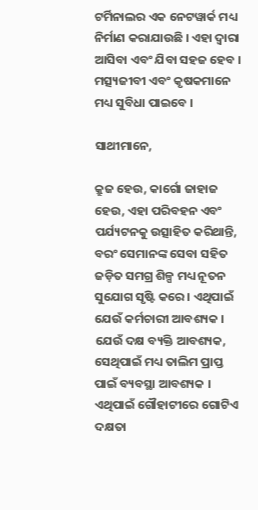ଟର୍ମିନାଲର ଏକ ନେଟୱାର୍କ ମଧ୍ୟ ନିର୍ମାଣ କରାଯାଉଛି । ଏହା ଦ୍ୱାରା ଆସିବା ଏବଂ ଯିବା ସହଜ ହେବ । ମତ୍ସ୍ୟଜୀବୀ ଏବଂ କୃଷକମାନେ ମଧ୍ୟ ସୁବିଧା ପାଇବେ ।

ସାଥୀମାନେ,

କ୍ରୁଜ ହେଉ, କାର୍ଗୋ ଜାହାଜ ହେଉ, ଏହା ପରିବହନ ଏବଂ ପର୍ଯ୍ୟଟନକୁ ଉତ୍ସାହିତ କରିଥାନ୍ତି, ବରଂ ସେମାନଙ୍କ ସେବା ସହିତ ଜଡ଼ିତ ସମଗ୍ର ଶିଳ୍ପ ମଧ୍ୟ ନୂତନ ସୁଯୋଗ ସୃଷ୍ଟି କରେ । ଏଥିପାଇଁ ଯେଉଁ କର୍ମଚାରୀ ଆବଶ୍ୟକ । ଯେଉଁ ଦକ୍ଷ ବ୍ୟକ୍ତି ଆବଶ୍ୟକ, ସେଥିପାଇଁ ମଧ୍ୟ ତାଲିମ ପ୍ରାପ୍ତ ପାଇଁ ବ୍ୟବସ୍ଥା ଆବଶ୍ୟକ । ଏଥିପାଇଁ ଗୌହାଟୀରେ ଗୋଟିଏ ଦକ୍ଷତା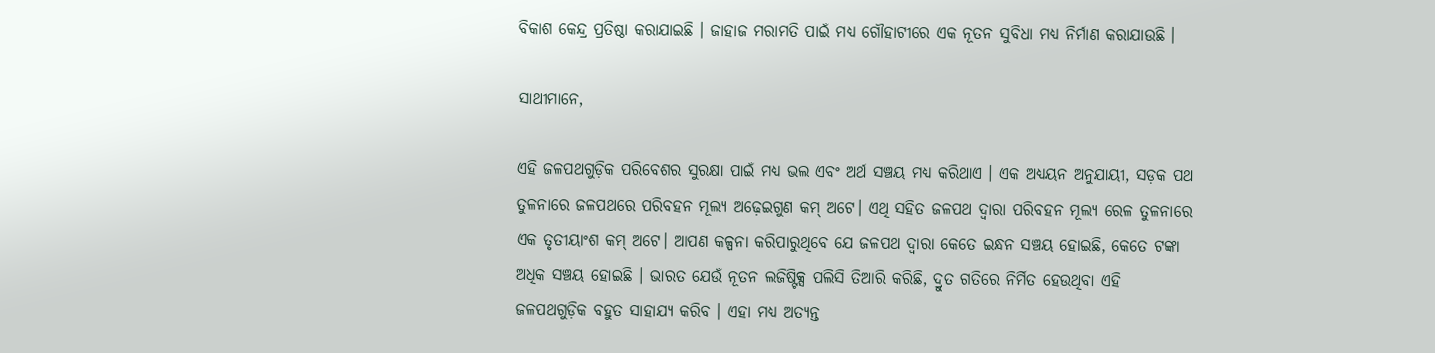ବିକାଶ କେନ୍ଦ୍ର ପ୍ରତିଷ୍ଠା କରାଯାଇଛି । ଜାହାଜ ମରାମତି ପାଇଁ ମଧ୍ୟ ଗୌହାଟୀରେ ଏକ ନୂତନ ସୁବିଧା ମଧ୍ୟ ନିର୍ମାଣ କରାଯାଉଛି ।

ସାଥୀମାନେ,

ଏହି ଜଳପଥଗୁଡ଼ିକ ପରିବେଶର ସୁରକ୍ଷା ପାଇଁ ମଧ୍ୟ ଭଲ ଏବଂ ଅର୍ଥ ସଞ୍ଚୟ ମଧ୍ୟ କରିଥାଏ । ଏକ ଅଧ୍ୟୟନ ଅନୁଯାୟୀ, ସଡ଼କ ପଥ ତୁଳନାରେ ଜଳପଥରେ ପରିବହନ ମୂଲ୍ୟ ଅଢ଼େଇଗୁଣ କମ୍ ଅଟେ। ଏଥି ସହିତ ଜଳପଥ ଦ୍ୱାରା ପରିବହନ ମୂଲ୍ୟ ରେଳ ତୁଳନାରେ ଏକ ତୃତୀୟାଂଶ କମ୍ ଅଟେ। ଆପଣ କଳ୍ପନା କରିପାରୁଥିବେ ଯେ ଜଳପଥ ଦ୍ୱାରା କେତେ ଇନ୍ଧନ ସଞ୍ଚୟ ହୋଇଛି, କେତେ ଟଙ୍କା ଅଧିକ ସଞ୍ଚୟ ହୋଇଛି । ଭାରତ ଯେଉଁ ନୂତନ ଲଜିଷ୍ଟିକ୍ସ ପଲିସି ତିଆରି କରିଛି, ଦ୍ରୁତ ଗତିରେ ନିର୍ମିତ ହେଉଥିବା ଏହି ଜଳପଥଗୁଡ଼ିକ ବହୁତ ସାହାଯ୍ୟ କରିବ । ଏହା ମଧ୍ୟ ଅତ୍ୟନ୍ତ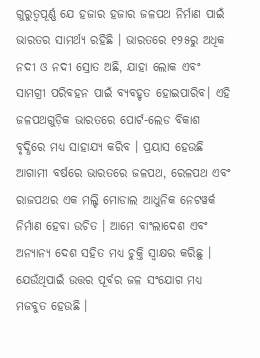ଗୁରୁତ୍ୱପୂର୍ଣ୍ଣ ଯେ ହଜାର ହଜାର ଜଳପଥ ନିର୍ମାଣ ପାଇଁ ଭାରତର ସାମର୍ଥ୍ୟ ରହିଛି । ଭାରତରେ ୧୨୫ରୁ ଅଧିକ ନଦୀ ଓ ନଦୀ ସ୍ରୋତ ଅଛି, ଯାହା ଲୋକ ଏବଂ ସାମଗ୍ରୀ ପରିବହନ ପାଇଁ ବ୍ୟବହୃତ ହୋଇପାରିବ। ଏହି ଜଳପଥଗୁଡ଼ିକ ଭାରତରେ ପୋର୍ଟ-ଲେଡ ବିକାଶ ବୃଦ୍ଧିରେ ମଧ୍ୟ ସାହାଯ୍ୟ କରିବ । ପ୍ରୟାସ ହେଉଛି ଆଗାମୀ ବର୍ଷରେ ଭାରତରେ ଜଳପଥ, ରେଳପଥ ଏବଂ ରାଜପଥର ଏକ ମଲ୍ଟି ମୋଡାଲ ଆଧୁନିକ ନେଟୱର୍କ ନିର୍ମାଣ ହେବା ଉଚିତ । ଆମେ ବାଂଲାଦେଶ ଏବଂ ଅନ୍ୟାନ୍ୟ ଦେଶ ସହିତ ମଧ୍ୟ ଚୁକ୍ତି ସ୍ୱାକ୍ଷର କରିଛୁ । ଯେଉଁଥିପାଇଁ ଉତ୍ତର ପୂର୍ବର ଜଳ ସଂଯୋଗ ମଧ୍ୟ ମଜବୁତ ହେଉଛି ।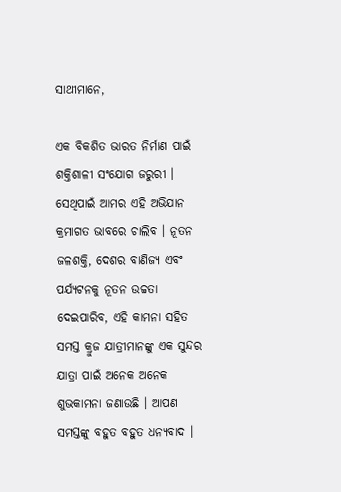ସାଥୀମାନେ,

ଏକ ବିକଶିତ ଭାରତ ନିର୍ମାଣ ପାଇଁ ଶକ୍ତିଶାଳୀ ସଂଯୋଗ ଜରୁରୀ । ସେଥିପାଇଁ ଆମର ଏହି ଅଭିଯାନ କ୍ରମାଗତ ଭାବରେ ଚାଲିବ । ନୂତନ ଜଳଶକ୍ତି, ଦେଶର ବାଣିଜ୍ୟ ଏବଂ ପର୍ଯ୍ୟଟନକୁ ନୂତନ ଉଚ୍ଚତା ଦେଇପାରିବ, ଏହି କାମନା ସହିତ ସମସ୍ତ କ୍ରୁଜ ଯାତ୍ରୀମାନଙ୍କୁ ଏକ ସୁନ୍ଦର ଯାତ୍ରା ପାଇଁ ଅନେକ ଅନେକ ଶୁଭକାମନା ଜଣାଉଛି । ଆପଣ ସମସ୍ତଙ୍କୁ ବହୁତ ବହୁତ ଧନ୍ୟବାଦ ।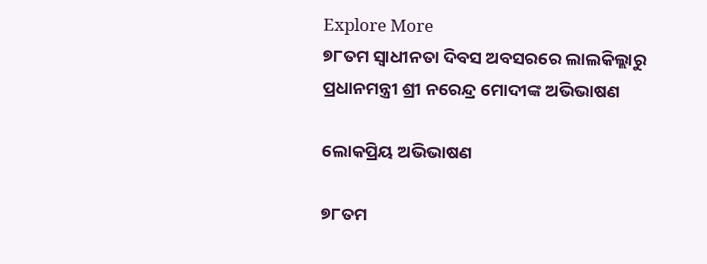Explore More
୭୮ତମ ସ୍ୱାଧୀନତା ଦିବସ ଅବସରରେ ଲାଲକିଲ୍ଲାରୁ ପ୍ରଧାନମନ୍ତ୍ରୀ ଶ୍ରୀ ନରେନ୍ଦ୍ର ମୋଦୀଙ୍କ ଅଭିଭାଷଣ

ଲୋକପ୍ରିୟ ଅଭିଭାଷଣ

୭୮ତମ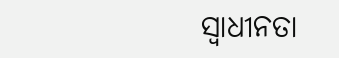ସ୍ୱାଧୀନତା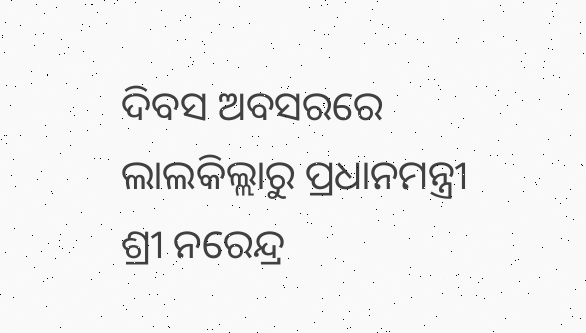ଦିବସ ଅବସରରେ ଲାଲକିଲ୍ଲାରୁ ପ୍ରଧାନମନ୍ତ୍ରୀ ଶ୍ରୀ ନରେନ୍ଦ୍ର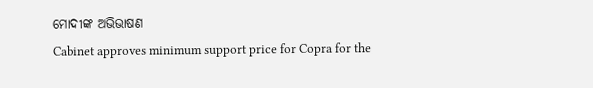ମୋଦୀଙ୍କ ଅଭିଭାଷଣ
Cabinet approves minimum support price for Copra for the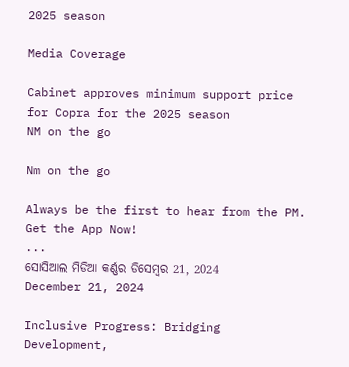2025 season

Media Coverage

Cabinet approves minimum support price for Copra for the 2025 season
NM on the go

Nm on the go

Always be the first to hear from the PM. Get the App Now!
...
ସୋସିଆଲ ମିଡିଆ କର୍ଣ୍ଣର ଡିସେମ୍ବର 21, 2024
December 21, 2024

Inclusive Progress: Bridging Development,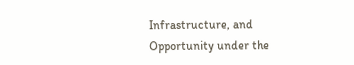Infrastructure, and Opportunity under the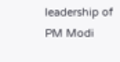leadership of PM Modi